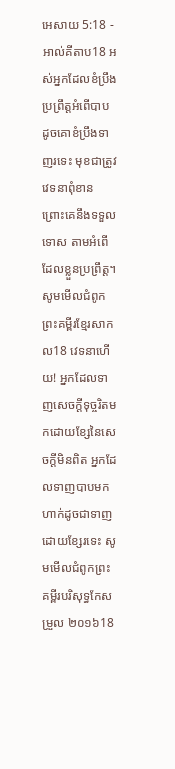អេសាយ 5:18 - អាល់គីតាប18 អស់អ្នកដែលខំប្រឹងប្រព្រឹត្តអំពើបាប ដូចគោខំប្រឹងទាញរទេះ មុខជាត្រូវវេទនាពុំខាន ព្រោះគេនឹងទទួលទោស តាមអំពើដែលខ្លួនប្រព្រឹត្ត។ សូមមើលជំពូកព្រះគម្ពីរខ្មែរសាកល18 វេទនាហើយ! អ្នកដែលទាញសេចក្ដីទុច្ចរិតមកដោយខ្សែនៃសេចក្ដីមិនពិត អ្នកដែលទាញបាបមក ហាក់ដូចជាទាញដោយខ្សែរទេះ សូមមើលជំពូកព្រះគម្ពីរបរិសុទ្ធកែសម្រួល ២០១៦18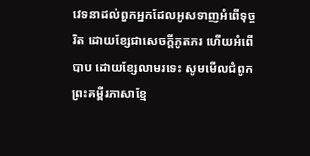វេទនាដល់ពួកអ្នកដែលអូសទាញអំពើទុច្ចរិត ដោយខ្សែជាសេចក្ដីភូតភរ ហើយអំពើបាប ដោយខ្សែលាមរទេះ សូមមើលជំពូកព្រះគម្ពីរភាសាខ្មែ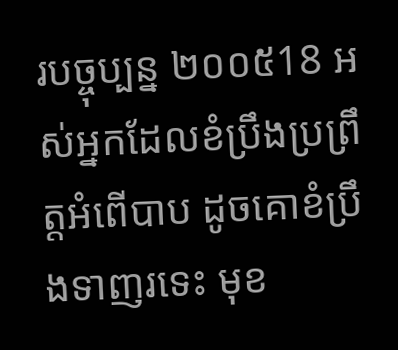របច្ចុប្បន្ន ២០០៥18 អស់អ្នកដែលខំប្រឹងប្រព្រឹត្តអំពើបាប ដូចគោខំប្រឹងទាញរទេះ មុខ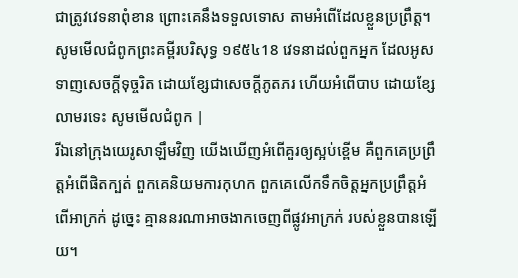ជាត្រូវវេទនាពុំខាន ព្រោះគេនឹងទទួលទោស តាមអំពើដែលខ្លួនប្រព្រឹត្ត។ សូមមើលជំពូកព្រះគម្ពីរបរិសុទ្ធ ១៩៥៤18 វេទនាដល់ពួកអ្នក ដែលអូសទាញសេចក្ដីទុច្ចរិត ដោយខ្សែជាសេចក្ដីភូតភរ ហើយអំពើបាប ដោយខ្សែលាមរទេះ សូមមើលជំពូក |
រីឯនៅក្រុងយេរូសាឡឹមវិញ យើងឃើញអំពើគួរឲ្យស្អប់ខ្ពើម គឺពួកគេប្រព្រឹត្តអំពើផិតក្បត់ ពួកគេនិយមការកុហក ពួកគេលើកទឹកចិត្តអ្នកប្រព្រឹត្តអំពើអាក្រក់ ដូច្នេះ គ្មាននរណាអាចងាកចេញពីផ្លូវអាក្រក់ របស់ខ្លួនបានឡើយ។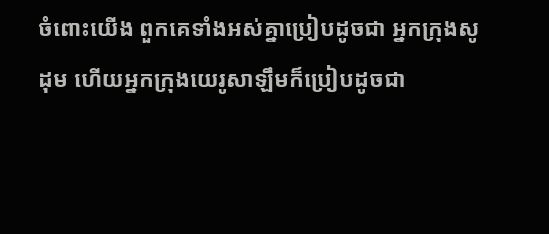ចំពោះយើង ពួកគេទាំងអស់គ្នាប្រៀបដូចជា អ្នកក្រុងសូដុម ហើយអ្នកក្រុងយេរូសាឡឹមក៏ប្រៀបដូចជា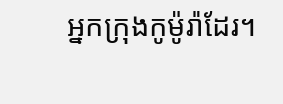អ្នកក្រុងកូម៉ូរ៉ាដែរ។